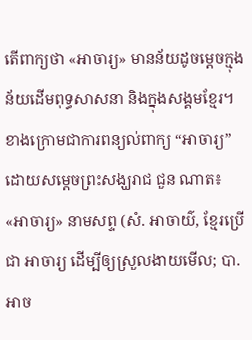តើពាក្យថា «អាចារ្យ» មានន័យដូចម្ដេចក្មុងន័យដើមពុទ្ធសាសនា និងក្នុងសង្គមខ្មែរ។ ខាងក្រោមជាការពន្យល់ពាក្យ “អាចារ្យ” ដោយសម្តេចព្រះសង្ឃរាជ ជួន ណាត៖
«អាចារ្យ» នាមសព្ទ (សំ. អាចាយ៌, ខ្មែរប្រើជា អាចារ្យ ដើម្បីឲ្យស្រួលងាយមើល; បា. អាច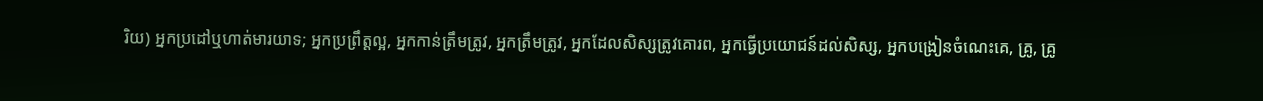រិយ) អ្នកប្រដៅឬហាត់មារយាទ; អ្នកប្រព្រឹត្តល្អ, អ្នកកាន់ត្រឹមត្រូវ, អ្នកត្រឹមត្រូវ, អ្នកដែលសិស្សត្រូវគោរព, អ្នកធ្វើប្រយោជន៍ដល់សិស្ស, អ្នកបង្រៀនចំណេះគេ, គ្រូ, គ្រូ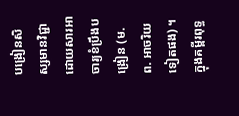បង្រៀនសិស្សមានវិជ្ជាដោយសារអាចារ្យខំប្រឹងបង្រៀន (ម. ព. អាចរិយ ទៀតផង) ។
ក្នុងគម្ពីរពុទ្ធ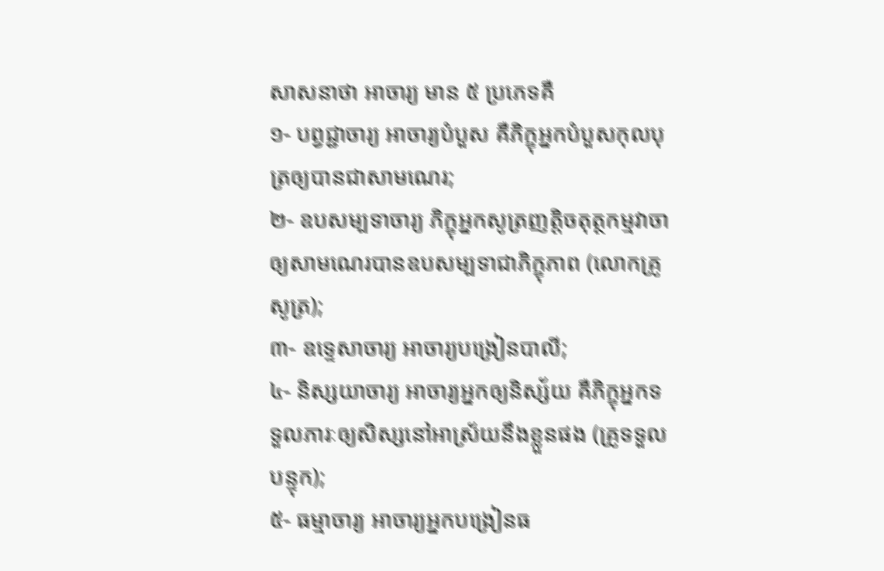សាសនាថា អាចារ្យ មាន ៥ ប្រភេទគឺ
១- បព្វជ្ជាចារ្យ អាចារ្យបំបួស គឺភិក្ខុអ្នកបំបួសកុលបុត្រឲ្យបានជាសាមណេរ;
២- ឧបសម្បទាចារ្យ ភិក្ខុអ្នកសូត្រញត្តិចតុត្ថកម្មវាចាឲ្យសាមណេរបានឧបសម្បទាជាភិក្ខុភាព (លោកគ្រូសូត្រ);
៣- ឧទ្ទេសាចារ្យ អាចារ្យបង្រៀនបាលី;
៤- និស្សយាចារ្យ អាចារ្យអ្នកឲ្យនិស្ស័យ គឺភិក្ខុអ្នកទទួលភារៈឲ្យសិស្សនៅអាស្រ័យនឹងខ្លួនផង (គ្រូទទួលបន្ទុក);
៥- ធម្មាចារ្យ អាចារ្យអ្នកបង្រៀនធ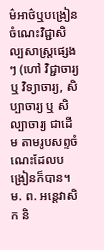ម៌អាថ៌ឬបង្រៀនចំណេះវិជ្ជាសិល្បសាស្ត្រផ្សេងៗ (ហៅ វិជ្ជាចារ្យ ឬ វិទ្យាចារ្យ, សិប្បាចារ្យ ឬ សិល្បាចារ្យ ជាដើម តាមរូបសព្ទចំណេះដែលបង្រៀនក៏បាន។ ម. ព. អន្តេវាសិក និ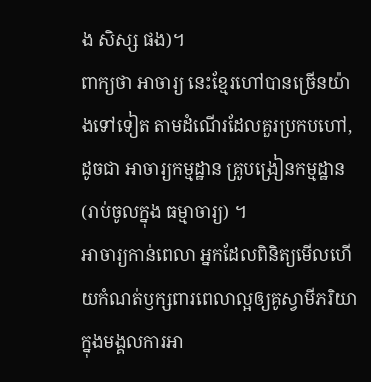ង សិស្ស ផង)។
ពាក្យថា អាចារ្យ នេះខ្មែរហៅបានច្រើនយ៉ាងទៅទៀត តាមដំណើរដែលគួរប្រកបហៅ, ដូចជា អាចារ្យកម្មដ្ឋាន គ្រូបង្រៀនកម្មដ្ឋាន (រាប់ចូលក្នុង ធម្មាចារ្យ) ។
អាចារ្យកាន់ពេលា អ្នកដែលពិនិត្យមើលហើយកំណត់ឫក្សពារពេលាល្អឲ្យគូស្វាមីភរិយាក្នុងមង្គលការអា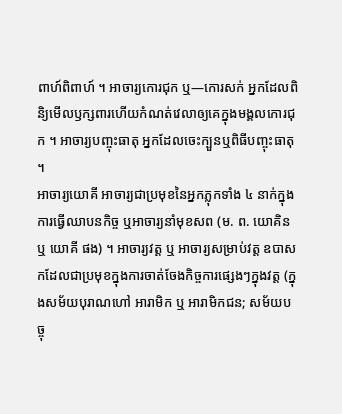ពាហ៍ពិពាហ៍ ។ អាចារ្យកោរជុក ឬ—កោរសក់ អ្នកដែលពិនិ្យមើលឫក្សពារហើយកំណត់វេលាឲ្យគេក្នុងមង្គលកោរជុក ។ អាចារ្យបញ្ចុះធាតុ អ្នកដែលចេះក្បួនឬពិធីបញ្ចុះធាតុ ។
អាចារ្យយោគី អាចារ្យជាប្រមុខនៃអ្នកភ្លុកទាំង ៤ នាក់ក្នុងការធ្វើឈាបនកិច្ច ឬអាចារ្យនាំមុខសព (ម. ព. យោគិន ឬ យោគី ផង) ។ អាចារ្យវត្ត ឬ អាចារ្យសម្រាប់វត្ត ឧបាសកដែលជាប្រមុខក្នុងការចាត់ចែងកិច្ចការផ្សេងៗក្នុងវត្ត (ក្នុងសម័យបុរាណហៅ អារាមិក ឬ អារាមិកជន; សម័យបច្ចុ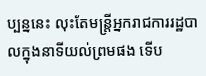ប្បន្ននេះ លុះតែមន្ត្រីអ្នករាជការរដ្ឋបាលក្នុងនាទីយល់ព្រមផង ទើប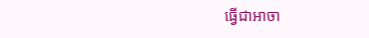ធ្វើជាអាចា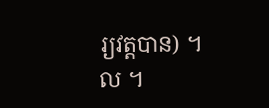រ្យវត្តបាន) ។ ល ។